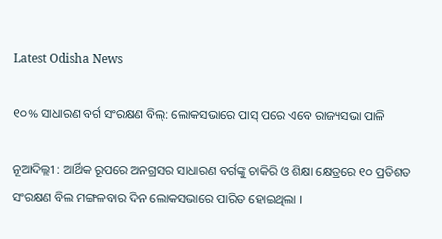Latest Odisha News

୧୦% ସାଧାରଣ ବର୍ଗ ସଂରକ୍ଷଣ ବିଲ୍: ଲୋକସଭାରେ ପାସ୍ ପରେ ଏବେ ରାଜ୍ୟସଭା ପାଳି

ନୂଆଦିଲ୍ଲୀ : ଆର୍ଥିକ ରୂପରେ ଅନଗ୍ରସର ସାଧାରଣ ବର୍ଗଙ୍କୁ ଚାକିରି ଓ ଶିକ୍ଷା କ୍ଷେତ୍ରରେ ୧୦ ପ୍ରତିଶତ ସଂରକ୍ଷଣ ବିଲ ମଙ୍ଗଳବାର ଦିନ ଲୋକସଭାରେ ପାରିତ ହୋଇଥିଲା ।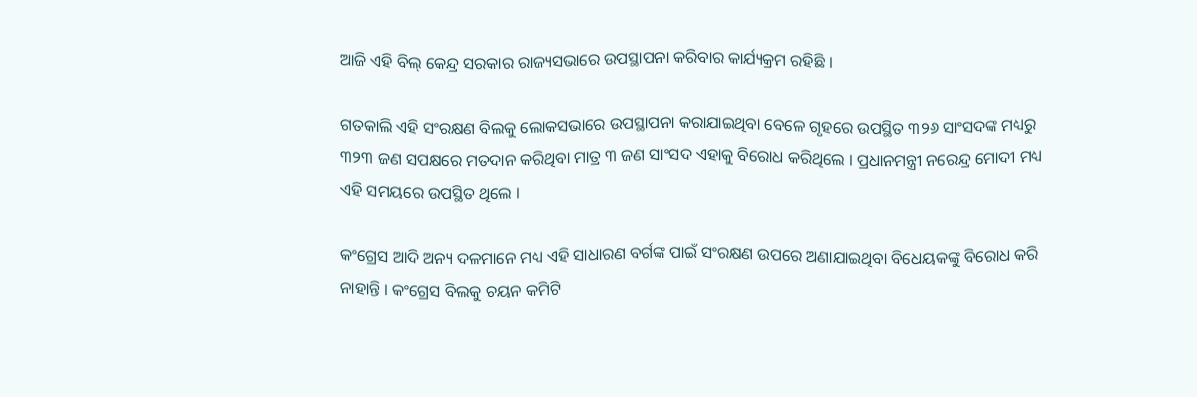ଆଜି ଏହି ବିଲ୍ କେନ୍ଦ୍ର ସରକାର ରାଜ୍ୟସଭାରେ ଉପସ୍ଥାପନା କରିବାର କାର୍ଯ୍ୟକ୍ରମ ରହିଛି ।

ଗତକାଲି ଏହି ସଂରକ୍ଷଣ ବିଲକୁ ଲୋକସଭାରେ ଉପସ୍ଥାପନା କରାଯାଇଥିବା ବେଳେ ଗୃହରେ ଉପସ୍ଥିତ ୩୨୬ ସାଂସଦଙ୍କ ମଧ୍ୟରୁ ୩୨୩ ଜଣ ସପକ୍ଷରେ ମତଦାନ କରିଥିବା ମାତ୍ର ୩ ଜଣ ସାଂସଦ ଏହାକୁ ବିରୋଧ କରିଥିଲେ । ପ୍ରଧାନମନ୍ତ୍ରୀ ନରେନ୍ଦ୍ର ମୋଦୀ ମଧ୍ୟ ଏହି ସମୟରେ ଉପସ୍ଥିତ ଥିଲେ ।

କଂଗ୍ରେସ ଆଦି ଅନ୍ୟ ଦଳମାନେ ମଧ୍ୟ ଏହି ସାଧାରଣ ବର୍ଗଙ୍କ ପାଇଁ ସଂରକ୍ଷଣ ଉପରେ ଅଣାଯାଇଥିବା ବିଧେୟକଙ୍କୁ ବିରୋଧ କରି ନାହାନ୍ତି । କଂଗ୍ରେସ ବିଲକୁ ଚୟନ କମିଟି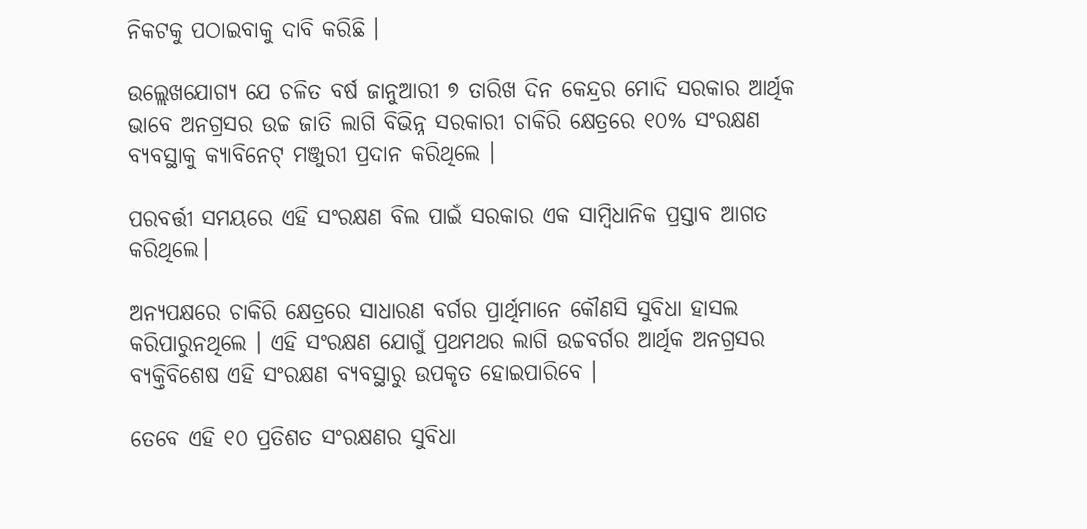ନିକଟକୁ ପଠାଇବାକୁ ଦାବି କରିଛି ।

ଉଲ୍ଲେଖଯୋଗ୍ୟ ଯେ ଚଳିତ ବର୍ଷ ଜାନୁଆରୀ ୭ ତାରିଖ ଦିନ କେନ୍ଦ୍ରର ମୋଦି ସରକାର ଆର୍ଥିକ ଭାବେ ଅନଗ୍ରସର ଉଚ୍ଚ ଜାତି ଲାଗି ବିଭିନ୍ନ ସରକାରୀ ଚାକିରି କ୍ଷେତ୍ରରେ ୧୦% ସଂରକ୍ଷଣ ବ୍ୟବସ୍ଥାକୁ କ୍ୟାବିନେଟ୍ ମଞ୍ଜୁରୀ ପ୍ରଦାନ କରିଥିଲେ ।

ପରବର୍ତ୍ତୀ ସମୟରେ ଏହି ସଂରକ୍ଷଣ ବିଲ ପାଇଁ ସରକାର ଏକ ସାମ୍ବିଧାନିକ ପ୍ରସ୍ତାବ ଆଗତ କରିଥିଲେ।

ଅନ୍ୟପକ୍ଷରେ ଚାକିରି କ୍ଷେତ୍ରରେ ସାଧାରଣ ବର୍ଗର ପ୍ରାର୍ଥିମାନେ କୌଣସି ସୁବିଧା ହାସଲ କରିପାରୁନଥିଲେ । ଏହି ସଂରକ୍ଷଣ ଯୋଗୁଁ ପ୍ରଥମଥର ଲାଗି ଉଚ୍ଚବର୍ଗର ଆର୍ଥିକ ଅନଗ୍ରସର ବ୍ୟକ୍ତିବିଶେଷ ଏହି ସଂରକ୍ଷଣ ବ୍ୟବସ୍ଥାରୁ ଉପକୃତ ହୋଇପାରିବେ ।

ତେବେ ଏହି ୧୦ ପ୍ରତିଶତ ସଂରକ୍ଷଣର ସୁବିଧା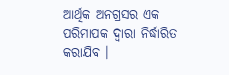ଆର୍ଥିକ ଅନଗ୍ରସର ଏକ ପରିମାପକ ଦ୍ୱାରା ନିର୍ଦ୍ଧାରିତ କରାଯିବ ।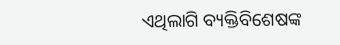ଏଥିଲାଗି ବ୍ୟକ୍ତିବିଶେଷଙ୍କ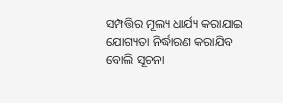ସମ୍ପତ୍ତିର ମୂଲ୍ୟ ଧାର୍ଯ୍ୟ କରାଯାଇ ଯୋଗ୍ୟତା ନିର୍ଦ୍ଧାରଣ କରାଯିବ ବୋଲି ସୂଚନା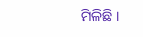ମିଳିଛି ।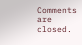Comments are closed.